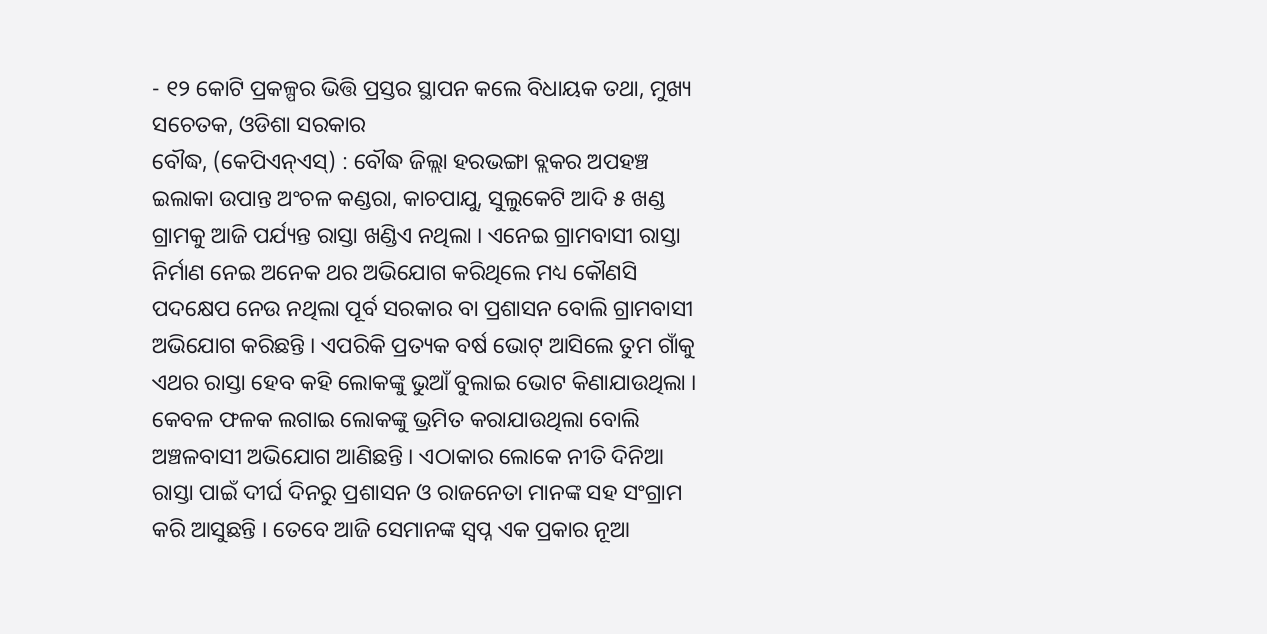- ୧୨ କୋଟି ପ୍ରକଳ୍ପର ଭିତ୍ତି ପ୍ରସ୍ତର ସ୍ଥାପନ କଲେ ବିଧାୟକ ତଥା, ମୁଖ୍ୟ ସଚେତକ, ଓଡିଶା ସରକାର
ବୌଦ୍ଧ, (କେପିଏନ୍ଏସ୍) : ବୌଦ୍ଧ ଜିଲ୍ଲା ହରଭଙ୍ଗା ବ୍ଲକର ଅପହଞ୍ଚ ଇଲାକା ଉପାନ୍ତ ଅଂଚଳ କଣ୍ଡରା, କାଚପାଯୁ, ସୁଲୁକେଟି ଆଦି ୫ ଖଣ୍ଡ ଗ୍ରାମକୁ ଆଜି ପର୍ଯ୍ୟନ୍ତ ରାସ୍ତା ଖଣ୍ଡିଏ ନଥିଲା । ଏନେଇ ଗ୍ରାମବାସୀ ରାସ୍ତା ନିର୍ମାଣ ନେଇ ଅନେକ ଥର ଅଭିଯୋଗ କରିଥିଲେ ମଧ୍ୟ କୌଣସି ପଦକ୍ଷେପ ନେଉ ନଥିଲା ପୂର୍ବ ସରକାର ବା ପ୍ରଶାସନ ବୋଲି ଗ୍ରାମବାସୀ ଅଭିଯୋଗ କରିଛନ୍ତି । ଏପରିକି ପ୍ରତ୍ୟକ ବର୍ଷ ଭୋଟ୍ ଆସିଲେ ତୁମ ଗାଁକୁ ଏଥର ରାସ୍ତା ହେବ କହି ଲୋକଙ୍କୁ ଭୁଆଁ ବୁଲାଇ ଭୋଟ କିଣାଯାଉଥିଲା । କେବଳ ଫଳକ ଲଗାଇ ଲୋକଙ୍କୁ ଭ୍ରମିତ କରାଯାଉଥିଲା ବୋଲି ଅଞ୍ଚଳବାସୀ ଅଭିଯୋଗ ଆଣିଛନ୍ତି । ଏଠାକାର ଲୋକେ ନୀତି ଦିନିଆ ରାସ୍ତା ପାଇଁ ଦୀର୍ଘ ଦିନରୁ ପ୍ରଶାସନ ଓ ରାଜନେତା ମାନଙ୍କ ସହ ସଂଗ୍ରାମ କରି ଆସୁଛନ୍ତି । ତେବେ ଆଜି ସେମାନଙ୍କ ସ୍ୱପ୍ନ ଏକ ପ୍ରକାର ନୂଆ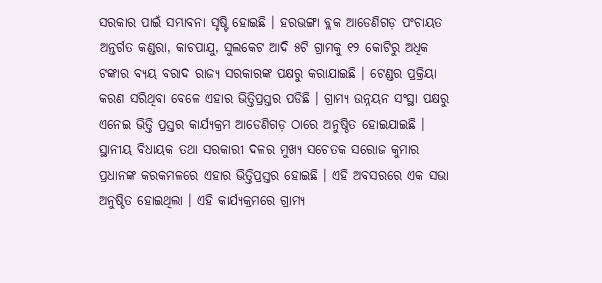ସରକାର ପାଇଁ ସମ୍ଭାବନା ସୃଷ୍ଟି ହୋଇଛି । ହରଭଙ୍ଗା ବ୍ଲକ ଆଡେଣିଗଡ଼ ପଂଚାୟତ ଅନ୍ତର୍ଗତ କଣ୍ଡରା, କାଚପାଯୁ, ସୁଲକେଟ ଆଦି ୫ଟି ଗ୍ରାମକୁ ୧୨ କୋଟିରୁ ଅଧିକ ଟଙ୍କାର ବ୍ୟୟ ବରାଦ ରାଜ୍ୟ ସରକାରଙ୍କ ପକ୍ଷରୁ କରାଯାଇଛି । ଟେଣ୍ଡର ପ୍ରକ୍ରିୟା କରଣ ସରିଥିବା ବେଳେ ଏହାର ଭିତ୍ତିପ୍ରସ୍ତର ପଡିଛି । ଗ୍ରାମ୍ୟ ଉନ୍ନୟନ ସଂସ୍ଥା ପକ୍ଷରୁ ଏନେଇ ଭିତ୍ତି ପ୍ରସ୍ତର କାର୍ଯ୍ୟକ୍ରମ ଆଡେଣିଗଡ଼ ଠାରେ ଅନୁଷ୍ଠିତ ହୋଇଯାଇଛି । ସ୍ଥାନୀୟ ବିଧାୟକ ତଥା ସରକାରୀ ଦଳର ମୁଖ୍ୟ ସଚେତକ ସରୋଜ କୁମାର ପ୍ରଧାନଙ୍କ କରକମଳରେ ଏହାର ଭିତ୍ତିପ୍ରସ୍ତର ହୋଇଛି । ଏହି ଅବସରରେ ଏକ ସଭା ଅନୁଷ୍ଠିତ ହୋଇଥିଲା । ଏହି କାର୍ଯ୍ୟକ୍ରମରେ ଗ୍ରାମ୍ୟ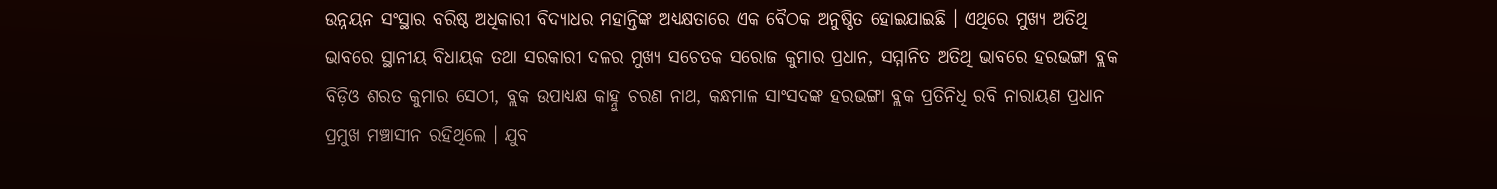ଉନ୍ନୟନ ସଂସ୍ଥାର ବରିଷ୍ଠ ଅଧିକାରୀ ବିଦ୍ୟାଧର ମହାନ୍ତିଙ୍କ ଅଧ୍ୟକ୍ଷତାରେ ଏକ ବୈଠକ ଅନୁଷ୍ଠିତ ହୋଇଯାଇଛି । ଏଥିରେ ମୁଖ୍ୟ ଅତିଥି ଭାବରେ ସ୍ଥାନୀୟ ବିଧାୟକ ତଥା ସରକାରୀ ଦଳର ମୁଖ୍ୟ ସଚେତକ ସରୋଜ କୁମାର ପ୍ରଧାନ, ସମ୍ମାନିତ ଅତିଥି ଭାବରେ ହରଭଙ୍ଗା ବ୍ଲକ ବିଡ଼ିଓ ଶରତ କୁମାର ସେଠୀ, ବ୍ଲକ ଉପାଧ୍ୟକ୍ଷ କାହ୍ନୁ ଚରଣ ନାଥ, କନ୍ଧମାଳ ସାଂସଦଙ୍କ ହରଭଙ୍ଗା ବ୍ଲକ ପ୍ରତିନିଧି ରବି ନାରାୟଣ ପ୍ରଧାନ ପ୍ରମୁଖ ମଞ୍ଚାସୀନ ରହିଥିଲେ । ଯୁବ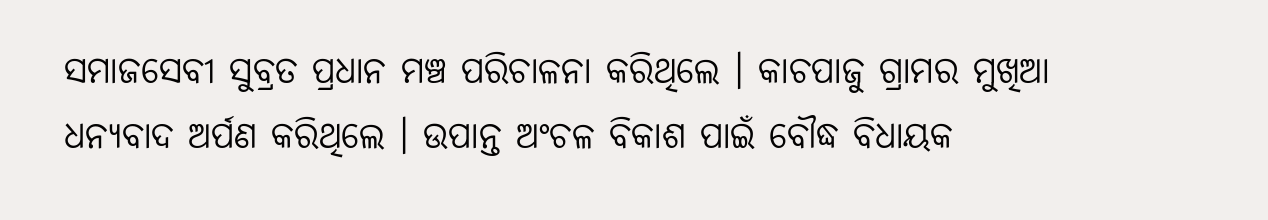ସମାଜସେବୀ ସୁବ୍ରତ ପ୍ରଧାନ ମଞ୍ଚ ପରିଚାଳନା କରିଥିଲେ । କାଚପାଜୁ ଗ୍ରାମର ମୁଖିଆ ଧନ୍ୟବାଦ ଅର୍ପଣ କରିଥିଲେ । ଉପାନ୍ତ ଅଂଚଳ ବିକାଶ ପାଇଁ ବୌଦ୍ଧ ବିଧାୟକ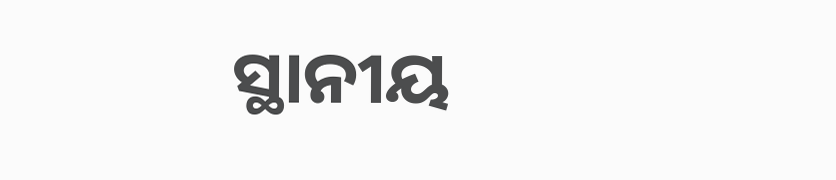ସ୍ଥାନୀୟ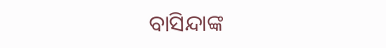ବାସିନ୍ଦାଙ୍କ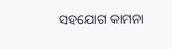ସହଯୋଗ କାମନା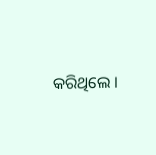କରିଥିଲେ ।